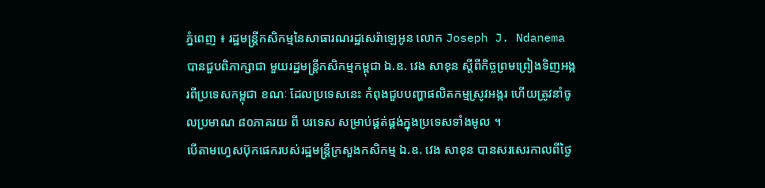ភ្នំពេញ ៖ រដ្ឋមន្ត្រីកសិកម្មនៃសាធារណរដ្ឋសេរ៉ាឡេអូន លោក Joseph J. Ndanema បានជួបពិភាក្សាជា មួយរដ្ឋមន្ត្រីកសិកម្មកម្ពុជា ឯ.ឧ. វេង សាខុន ស្តីពីកិច្ចព្រមព្រៀងទិញអង្ករពីប្រទេសកម្ពុជា ខណៈ ដែលប្រទេសនេះ កំពុងជួបបញ្ហាផលិតកម្មស្រូវអង្ករ ហើយត្រូវនាំចូលប្រមាណ ៨០ភាគរយ ពី បរទេស សម្រាប់ផ្គត់ផ្គង់ក្នុងប្រទេសទាំងមូល ។
បើតាមហ្វេសប៊ុកផេករបស់រដ្ឋមន្ត្រីក្រសួងកសិកម្ម ឯ.ឧ. វេង សាខុន បានសរសេរកាលពីថ្ងៃ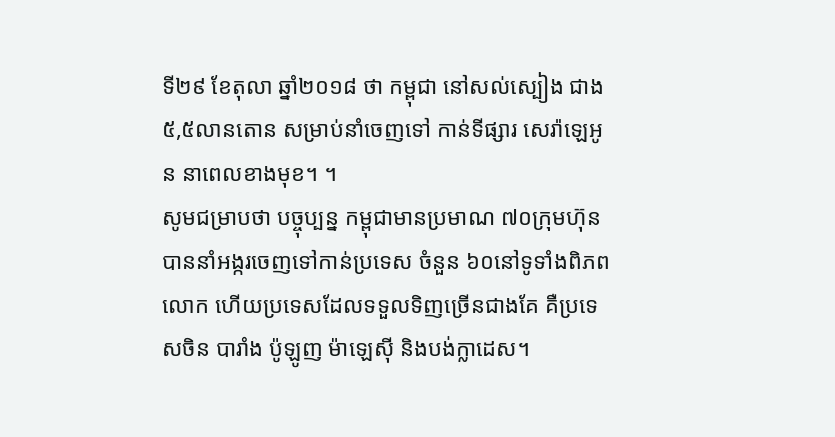ទី២៩ ខែតុលា ឆ្នាំ២០១៨ ថា កម្ពុជា នៅសល់ស្បៀង ជាង៥,៥លានតោន សម្រាប់នាំចេញទៅ កាន់ទីផ្សារ សេរ៉ាឡេអូន នាពេលខាងមុខ។ ។
សូមជម្រាបថា បច្ចុប្បន្ន កម្ពុជាមានប្រមាណ ៧០ក្រុមហ៊ុន បាននាំអង្ករចេញទៅកាន់ប្រទេស ចំនួន ៦០នៅទូទាំងពិភពលោក ហើយប្រទេសដែលទទួលទិញច្រើនជាងគែ គឺប្រទេសចិន បារាំង ប៉ូឡូញ ម៉ាឡេស៊ី និងបង់ក្លាដេស។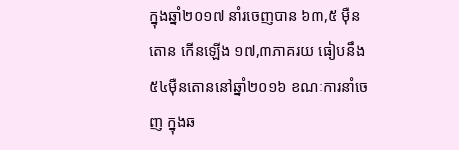ក្នុងឆ្នាំ២០១៧ នាំរចេញបាន ៦៣,៥ ម៉ឺនតោន កើនឡើង ១៧,៣ភាគរយ ធៀបនឹង ៥៤ម៉ឺនតោននៅឆ្នាំ២០១៦ ខណៈការនាំចេញ ក្នុងឆ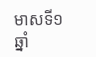មាសទី១ ឆ្នាំ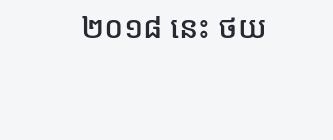២០១៨ នេះ ថយ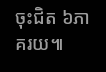ចុះជិត ៦ភាគរយ៕